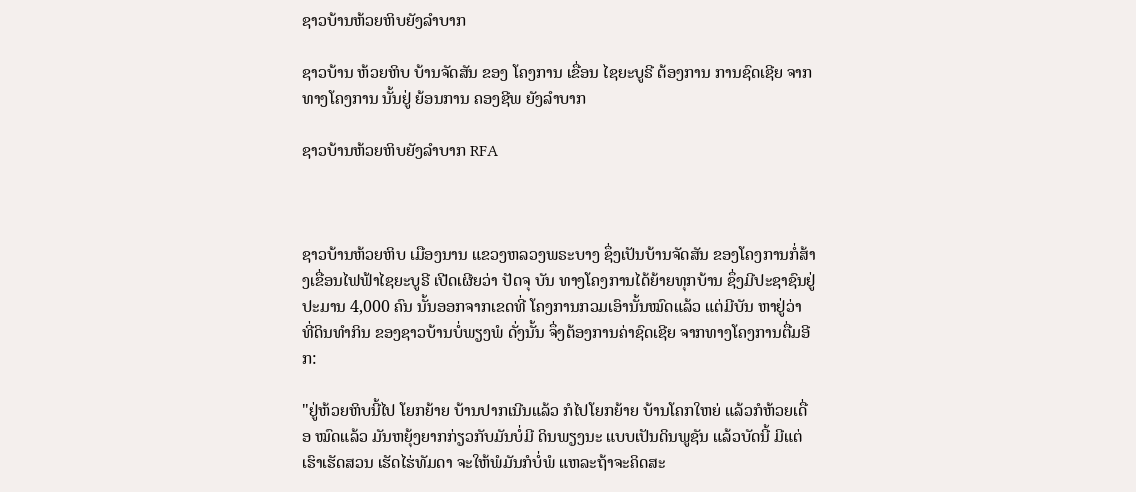ຊາວບ້ານຫ້ວຍຫິບຍັງລໍາບາກ

ຊາວບ້ານ ຫ້ວຍຫິບ ບ້ານຈັດສັນ ຂອງ ໂຄງການ ເຂື່ອນ ໄຊຍະບູຣີ ຕ້ອງການ ການຊົດເຊີຍ ຈາກ ທາງໂຄງການ ນັ້ນຢູ່ ຍ້ອນການ ຄອງຊີພ ຍັງລໍາບາກ

ຊາວບ້ານຫ້ວຍຫິບຍັງລໍາບາກ RFA



ຊາວບ້ານຫ້ວຍຫິບ ເມືອງນານ ແຂວງຫລວງພຣະບາງ ຊຶ່ງເປັນບ້ານຈັດສັນ ຂອງໂຄງການກໍ່ສ້າງເຂື່ອນໄຟຟ້າໄຊຍະບູຣີ ເປີດເຜີຍວ່າ ປັດຈຸ ບັນ ທາງໂຄງການໄດ້ຍ້າຍທຸກບ້ານ ຊຶ່ງມີປະຊາຊົນຢູ່ປະມານ 4,000 ຄົນ ນັ້ນອອກຈາກເຂດທີ່ ໂຄງການກວມເອົານັ້ນໝົດແລ້ວ ແຕ່ມີບັນ ຫາຢູ່ວ່າ ທີ່ດິນທໍາກິນ ຂອງຊາວບ້ານບໍ່ພຽງພໍ ດັ່ງນັ້ນ ຈຶ່ງຕ້ອງການຄ່າຊົດເຊີຍ ຈາກທາງໂຄງການຕື່ມອີກ:

"ຢູ່ຫ້ວຍຫິບນີ້ໄປ ໂຍກຍ້າຍ ບ້ານປາກເນີນແລ້ວ ກໍໄປໂຍກຍ້າຍ ບ້ານໂຄກໃຫຍ່ ແລ້ວກໍຫ້ວຍເດື່ອ ໝົດແລ້ວ ມັນຫຍຸ້ງຍາກກ່ຽວກັບມັນບໍ່ມີ ດິນພຽງນະ ແບບເປັນດິນພູຊັນ ແລ້ວບັດນີ້ ມີແຕ່ເຮົາເຮັດສວນ ເຮັດໄຮ່ທັມດາ ຈະໃຫ້ພໍມັນກໍບໍ່ພໍ ແຫລະຖ້າຈະຄິດສະ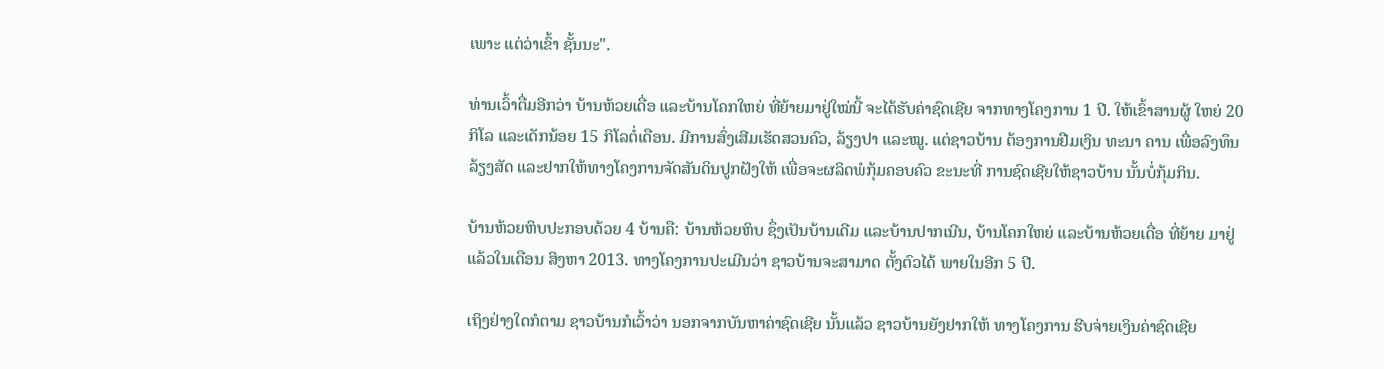ເພາະ ແຕ່ວ່າເຂົ້າ ຊັ້ນນະ".

ທ່ານເວົ້າຕື່ມອີກວ່າ ບ້ານຫ້ວຍເດື່ອ ແລະບ້ານໂຄກໃຫຍ່ ທີ່ຍ້າຍມາຢູ່ໃໝ່ນີ້ ຈະໄດ້ຮັບຄ່າຊົດເຊີຍ ຈາກທາງໂຄງການ 1 ປີ. ໃຫ້ເຂົ້າສານຜູ້ ໃຫຍ່ 20 ກິໂລ ແລະເດັກນ້ອຍ 15 ກິໂລຕໍ່ເດືອນ. ມີການສົ່ງເສີມເຮັດສວນຄົວ, ລ້ຽງປາ ແລະໝູ. ແຕ່ຊາວບ້ານ ຕ້ອງການຢືມເງິນ ທະນາ ຄານ ເພື່ອລົງທຶນລ້ຽງສັດ ແລະຢາກໃຫ້ທາງໂຄງການຈັດສັນດິນປູກຝັງໃຫ້ ເພື່ອຈະຜລິດພໍກຸ້ມຄອບຄົວ ຂະນະທີ່ ການຊົດເຊີຍໃຫ້ຊາວບ້ານ ນັ້ນບໍ່ກຸ້ມກິນ.

ບ້ານຫ້ວຍຫິບປະກອບດ້ວຍ 4 ບ້ານຄື: ບ້ານຫ້ວຍຫິບ ຊຶ່ງເປັນບ້ານເດີມ ແລະບ້ານປາກເນີນ, ບ້ານໂຄກໃຫຍ່ ແລະບ້ານຫ້ວຍເດື່ອ ທີ່ຍ້າຍ ມາຢູ່ແລ້ວໃນເດືອນ ສິງຫາ 2013. ທາງໂຄງການປະເມີນວ່າ ຊາວບ້ານຈະສາມາດ ຕັ້ງຕົວໄດ້ ພາຍໃນອີກ 5 ປີ.

ເຖິງຢ່າງໃດກໍຕາມ ຊາວບ້ານກໍເວົ້າວ່າ ນອກຈາກບັນຫາຄ່າຊົດເຊີຍ ນັ້ນແລ້ວ ຊາວບ້ານຍັງຢາກໃຫ້ ທາງໂຄງການ ຮີບຈ່າຍເງິນຄ່າຊົດເຊີຍ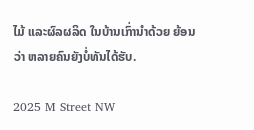ໄມ້ ແລະຜົລຜລິດ ໃນບ້ານເກົ່ານໍາດ້ວຍ ຍ້ອນວ່າ ຫລາຍຄົນຍັງບໍ່ທັນໄດ້ຮັບ.

2025 M Street NW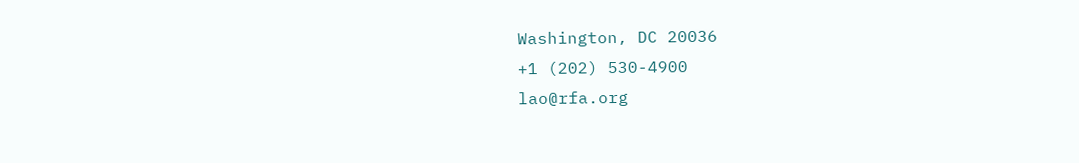Washington, DC 20036
+1 (202) 530-4900
lao@rfa.org